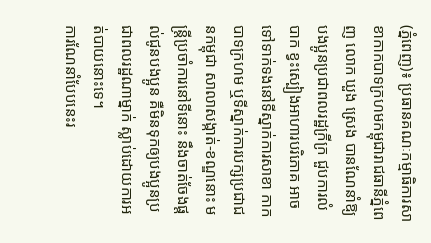(ភ្នំពេញ)៖ ប្រធានគណៈកម្មាធិការសាខាកាកបាទក្រហមកម្ពុជារាជធានីភ្នំពេញ លោក ឃួង ស្រេង បានណែនាំឱ្យបងប្អូនប្រជាពលរដ្ឋក្រីក្រ ជួបការលំបាក ខ្វះស្បៀងអាហារបរិភោគ អាចទៅទាក់ទងនៅទីស្នាក់ការសាខា កាកបាទក្រហម ឬទីស្នាក់ការបក្សប្រជាជនកម្ពុជា សាលាសង្កាត់-ខណ្ឌនោះ មន្ត្រីប្រចាំការនៅទីនោះ នឹងចាត់ចែងផ្តល់ជូនបងប្អូន គឺមិនទុកឲ្យបងប្អូនប្រជាពលរដ្ឋណាម្នាក់ ស្លាប់ដោយការអត់បាយនោះទេ។
ការណែនាំបែបនេះរ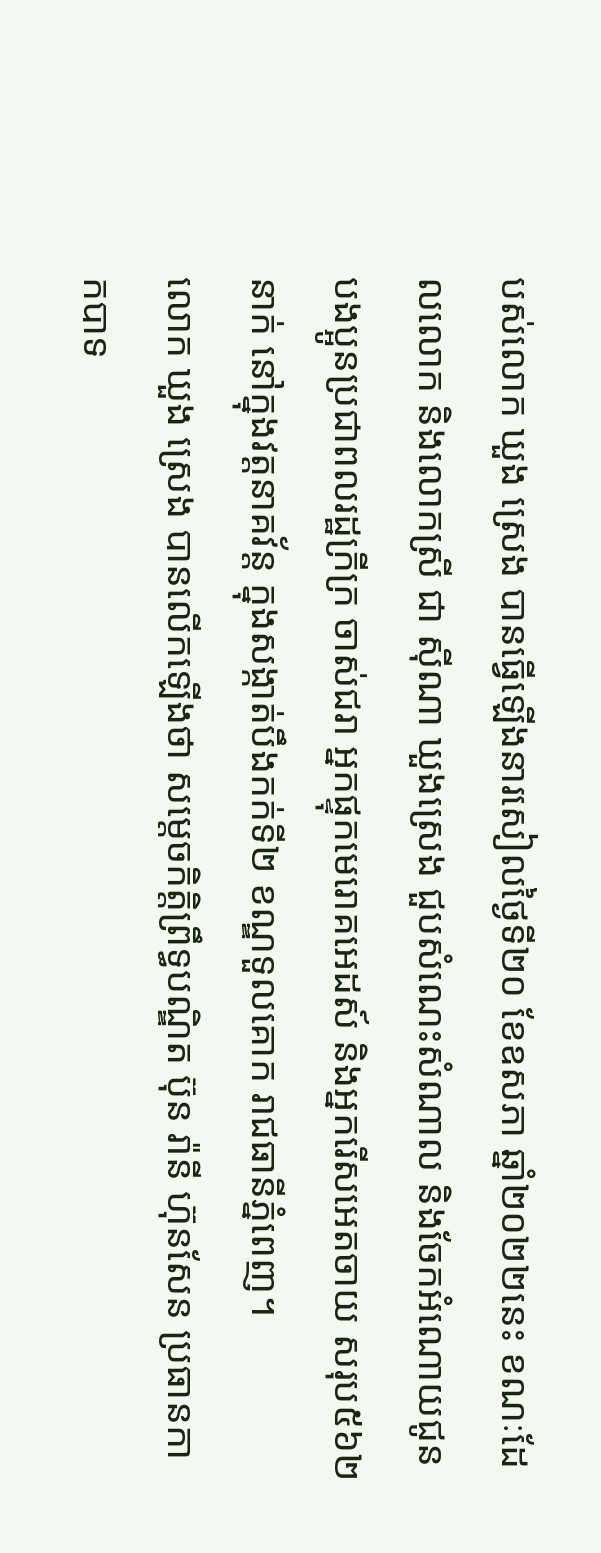បស់លោក ឃួង ស្រេង បានធ្វើឡើងនារសៀលថ្ងៃទី២០ ខែឧសភា ឆ្នាំ២០២២នេះ ខណៈដែលលោក និងលោកស្រី ជា ស៊ីណា ឃួងស្រេង ជួបសំណេះសំណាល និងចែកអំណោយជូនបងប្អូនប្រជាពលរដ្ឋក្រីក្រ ចាស់ជរា អ្នកផ្ទុកមេរោគអេដស៍ និងអ្នករើសអេតចាយ សរុប៥៦២នាក់ នៅក្នុងវត្តនាគវ័ន្ត ក្នុងសង្កាត់បឹងកក់ទី២ ខណ្ឌទួលគោក រាជធានីភ្នំពេញ។
លោក ឃួង ស្រេង បានលើកឡើងថា សម្ដេចកិត្តិព្រឹទ្ធបណ្ឌិត ប៊ុន រ៉ានី ហ៊ុនសែន ប្រធានកាកបាទ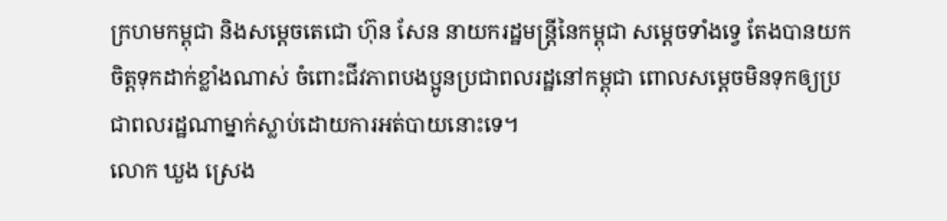ក្រហមកម្ពុជា និងសម្ដេចតេជោ ហ៊ុន សែន នាយករដ្ឋមន្រ្តីនៃកម្ពុជា សម្ដេចទាំងទ្វេ តែងបានយកចិត្តទុកដាក់ខ្លាំងណាស់ ចំពោះជីវភាពបងប្អូនប្រជាពលរដ្ឋនៅកម្ពុជា ពោលសម្ដេចមិនទុកឲ្យប្រជាពលរដ្ឋណាម្នាក់ស្លាប់ដោយការអត់បាយនោះទេ។
លោក ឃួង ស្រេង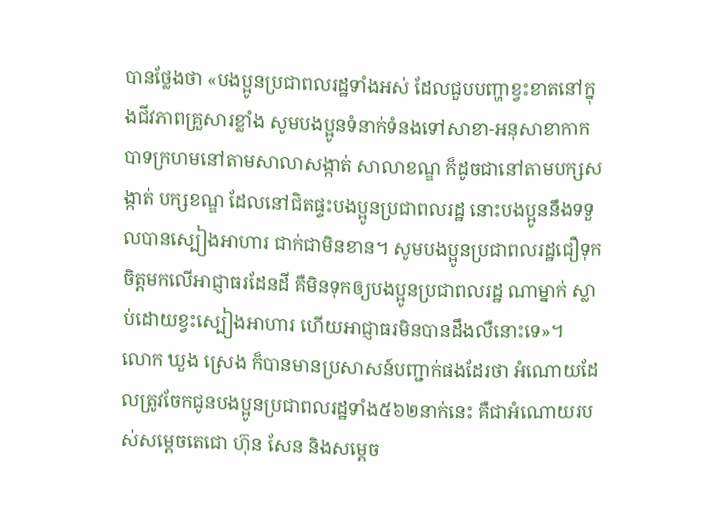បានថ្លែងថា «បងប្អូនប្រជាពលរដ្ឋទាំងអស់ ដែលជួបបញ្ហាខ្វះខាតនៅក្នុងជីវភាពគ្រួសារខ្លាំង សូមបងប្អូនទំនាក់ទំនងទៅសាខា-អនុសាខាកាកបាទក្រហមនៅតាមសាលាសង្កាត់ សាលាខណ្ឌ ក៏ដូចជានៅតាមបក្សសង្កាត់ បក្សខណ្ឌ ដែលនៅជិតផ្ទះបងប្អូនប្រជាពលរដ្ឋ នោះបងប្អូននឹងទទួលបានស្បៀងអាហារ ជាក់ជាមិនខាន។ សូមបងប្អូនប្រជាពលរដ្ឋជឿទុកចិត្តមកលើអាជ្ញាធរដែនដី គឺមិនទុកឲ្យបងប្អូនប្រជាពលរដ្ឋ ណាម្នាក់ ស្លាប់ដោយខ្វះស្បៀងអាហារ ហើយអាជ្ញាធរមិនបានដឹងលឺនោះទេ»។
លោក ឃួង ស្រេង ក៏បានមានប្រសាសន៍បញ្ជាក់ផងដែរថា អំណោយដែលត្រូវចែកជូនបងប្អូនប្រជាពលរដ្ឋទាំង៥៦២នាក់នេះ គឺជាអំណោយរបស់សម្ដេចតេជោ ហ៊ុន សែន និងសម្ដេច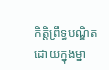កិត្តិព្រឹទ្ធបណ្ឌិត ដោយក្នុងម្នា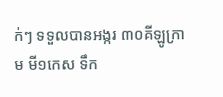ក់ៗ ទទួលបានអង្ករ ៣០គីឡូក្រាម មី១កេស ទឹក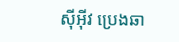ស៊ីអ៊ីវ ប្រេងឆា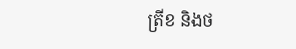ត្រីខ និងថ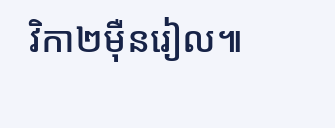វិកា២ម៉ឺនរៀល៕